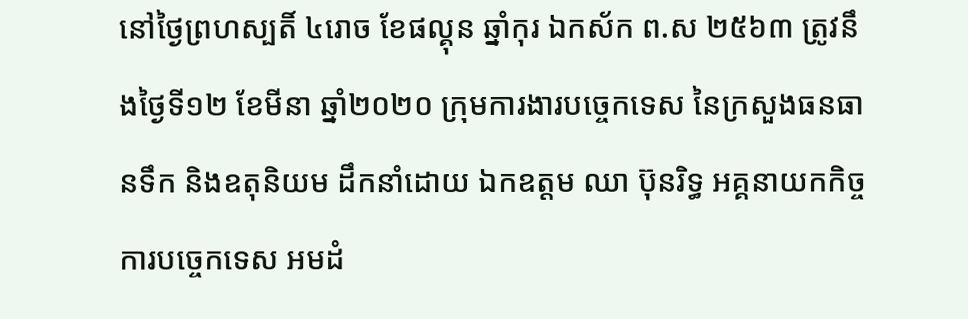នៅថ្ងៃព្រហស្បតិ៍ ៤រោច ខែផល្គុន ឆ្នាំកុរ ឯកស័ក ព.ស ២៥៦៣ ត្រូវនឹងថ្ងៃទី១២ ខែមីនា ឆ្នាំ២០២០ ក្រុមការងារបច្ចេកទេស នៃក្រសួងធនធានទឹក និងឧតុនិយម ដឹកនាំដោយ ឯកឧត្តម ឈា ប៊ុនរិទ្ធ អគ្គនាយកកិច្ចការបច្ចេកទេស អមដំ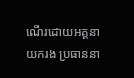ណើរដោយអគ្គនាយករង ប្រធាននា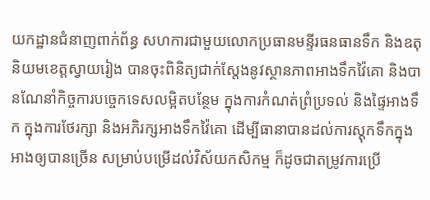យកដ្ឋានជំនាញពាក់ព័ន្ធ សហការជាមួយលោកប្រធានមន្ទីរធនធានទឹក និងឧតុនិយមខេត្តស្វាយរៀង បានចុះពិនិត្យជាក់ស្តែងនូវស្ថានភាពអាងទឹកវ៉ៃគោ និងបានណែនាំកិច្ចការបច្ចេកទេសលម្អិតបន្ថែម ក្នុងការកំណត់ព្រំប្រទល់ និងផ្ទៃអាងទឹក ក្នុងការថែរក្សា និងអភិរក្សអាងទឹកវ៉ៃគោ ដើម្បីធានាបានដល់ការស្តុកទឹកក្នុងអាងឲ្យបានច្រើន សម្រាប់បម្រេីដល់វិស័យកសិកម្ម ក៏ដូចជាតម្រូវការប្រេី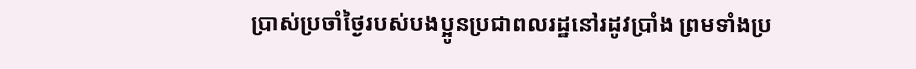ប្រាស់ប្រចាំថ្ងៃរបស់បងប្អូនប្រជាពលរដ្ឋនៅរដូវប្រាំង ព្រមទាំងប្រ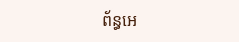ព័ន្ធអេ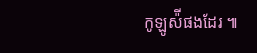កូឡូស៉ីផងដែរ ៕